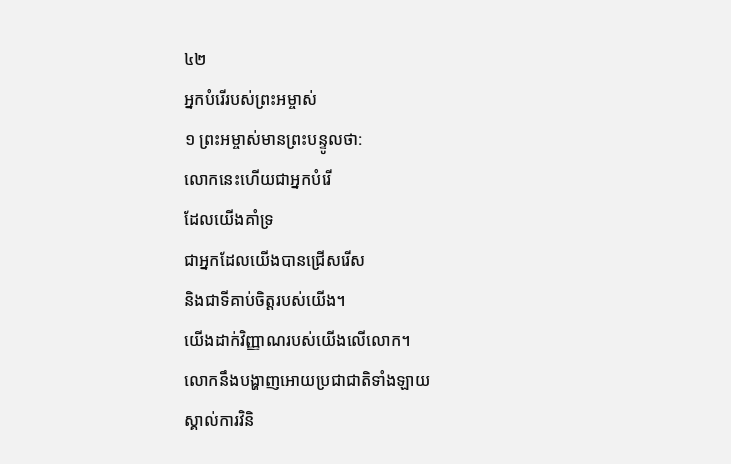៤២
អ្នកបំរើរបស់ព្រះអម្ចាស់
១ ព្រះអម្ចាស់មានព្រះបន្ទូលថា:
លោកនេះហើយជាអ្នកបំរើ
ដែលយើងគាំទ្រ
ជាអ្នកដែលយើងបានជ្រើសរើស
និងជាទីគាប់ចិត្តរបស់យើង។
យើងដាក់វិញ្ញាណរបស់យើងលើលោក។
លោកនឹងបង្ហាញអោយប្រជាជាតិទាំងឡាយ
ស្គាល់ការវិនិ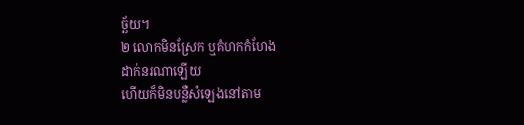ច្ឆ័យ។
២ លោកមិនស្រែក ឬគំហកកំហែង
ដាក់នរណាឡើយ
ហើយក៏មិនបន្លឺសំឡេងនៅតាម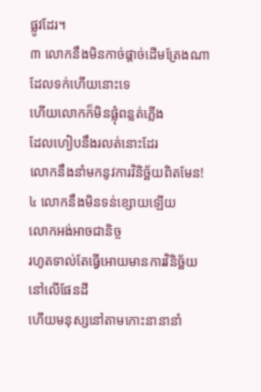ផ្លូវដែរ។
៣ លោកនឹងមិនកាច់ផ្ដាច់ដើមត្រែងណា
ដែលទក់ហើយនោះទេ
ហើយលោកក៏មិនផ្លុំពន្លត់ភ្លើង
ដែលហៀបនឹងរលត់នោះដែរ
លោកនឹងនាំមកនូវការវិនិច្ឆ័យពិតមែន!
៤ លោកនឹងមិនទន់ខ្សោយឡើយ
លោកអង់អាចជានិច្ច
រហូតទាល់តែធ្វើអោយមានការវិនិច្ឆ័យ
នៅលើផែនដី
ហើយមនុស្សនៅតាមកោះនានានាំ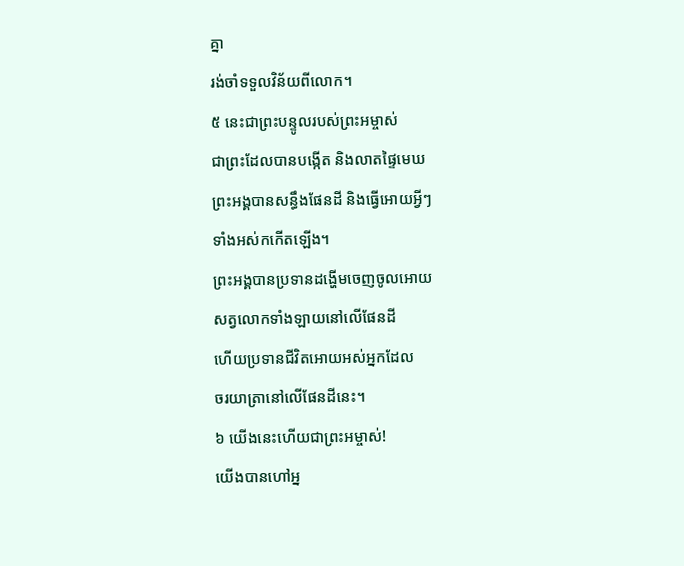គ្នា
រង់ចាំទទួលវិន័យពីលោក។
៥ នេះជាព្រះបន្ទូលរបស់ព្រះអម្ចាស់
ជាព្រះដែលបានបង្កើត និងលាតផ្ទៃមេឃ
ព្រះអង្គបានសន្ធឹងផែនដី និងធ្វើអោយអ្វីៗ
ទាំងអស់កកើតឡើង។
ព្រះអង្គបានប្រទានដង្ហើមចេញចូលអោយ
សត្វលោកទាំងឡាយនៅលើផែនដី
ហើយប្រទានជីវិតអោយអស់អ្នកដែល
ចរយាត្រានៅលើផែនដីនេះ។
៦ យើងនេះហើយជាព្រះអម្ចាស់!
យើងបានហៅអ្ន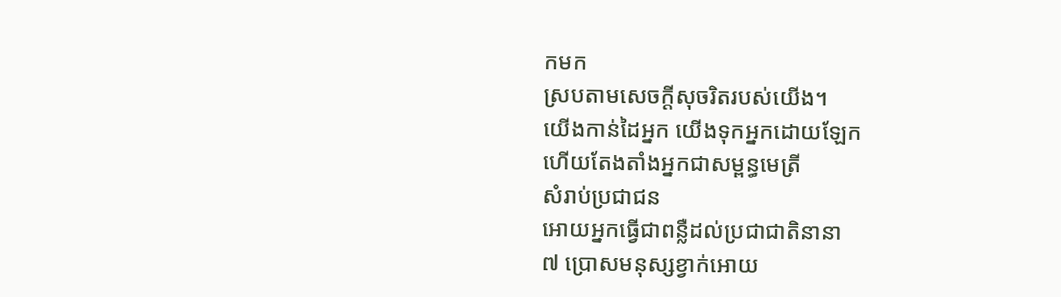កមក
ស្របតាមសេចក្ដីសុចរិតរបស់យើង។
យើងកាន់ដៃអ្នក យើងទុកអ្នកដោយឡែក
ហើយតែងតាំងអ្នកជាសម្ពន្ធមេត្រី
សំរាប់ប្រជាជន
អោយអ្នកធ្វើជាពន្លឺដល់ប្រជាជាតិនានា
៧ ប្រោសមនុស្សខ្វាក់អោយ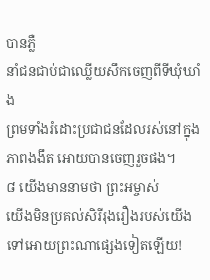បានភ្លឺ
នាំជនជាប់ជាឈ្លើយសឹកចេញពីទីឃុំឃាំង
ព្រមទាំងរំដោះប្រជាជនដែលរស់នៅក្នុង
ភាពងងឹត អោយបានចេញរួចផង។
៨ យើងមាននាមថា ព្រះអម្ចាស់
យើងមិនប្រគល់សិរីរុងរឿងរបស់យើង
ទៅអោយព្រះណាផ្សេងទៀតឡើយ!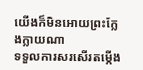យើងក៏មិនអោយព្រះក្លែងក្លាយណា
ទទួលការសរសើរតម្កើង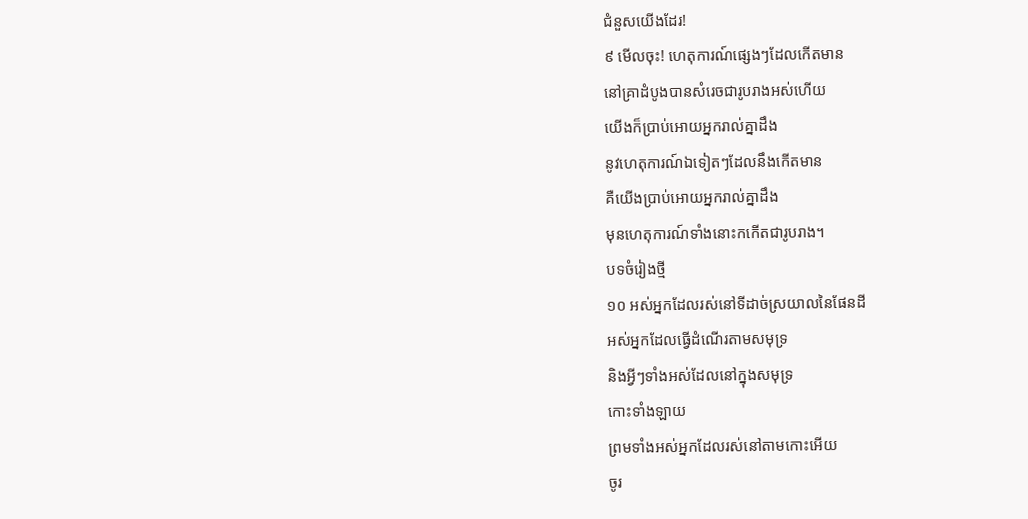ជំនួសយើងដែរ!
៩ មើលចុះ! ហេតុការណ៍ផ្សេងៗដែលកើតមាន
នៅគ្រាដំបូងបានសំរេចជារូបរាងអស់ហើយ
យើងក៏ប្រាប់អោយអ្នករាល់គ្នាដឹង
នូវហេតុការណ៍ឯទៀតៗដែលនឹងកើតមាន
គឺយើងប្រាប់អោយអ្នករាល់គ្នាដឹង
មុនហេតុការណ៍ទាំងនោះកកើតជារូបរាង។
បទចំរៀងថ្មី
១០ អស់អ្នកដែលរស់នៅទីដាច់ស្រយាលនៃផែនដី
អស់អ្នកដែលធ្វើដំណើរតាមសមុទ្រ
និងអ្វីៗទាំងអស់ដែលនៅក្នុងសមុទ្រ
កោះទាំងឡាយ
ព្រមទាំងអស់អ្នកដែលរស់នៅតាមកោះអើយ
ចូរ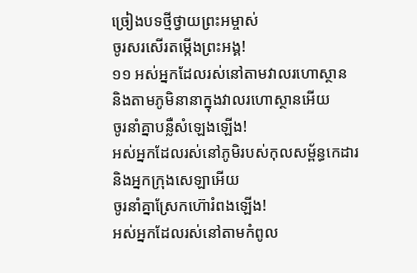ច្រៀងបទថ្មីថ្វាយព្រះអម្ចាស់
ចូរសរសើរតម្កើងព្រះអង្គ!
១១ អស់អ្នកដែលរស់នៅតាមវាលរហោស្ថាន
និងតាមភូមិនានាក្នុងវាលរហោស្ថានអើយ
ចូរនាំគ្នាបន្លឺសំឡេងឡើង!
អស់អ្នកដែលរស់នៅភូមិរបស់កុលសម្ព័ន្ធកេដារ
និងអ្នកក្រុងសេឡាអើយ
ចូរនាំគ្នាស្រែកហ៊ោរំពងឡើង!
អស់អ្នកដែលរស់នៅតាមកំពូល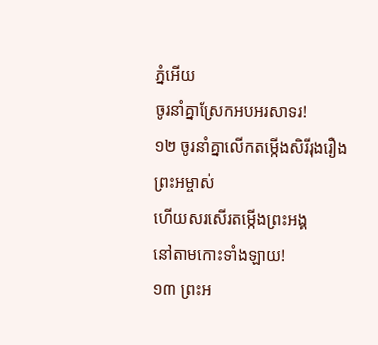ភ្នំអើយ
ចូរនាំគ្នាស្រែកអបអរសាទរ!
១២ ចូរនាំគ្នាលើកតម្កើងសិរីរុងរឿងព្រះអម្ចាស់
ហើយសរសើរតម្កើងព្រះអង្គ
នៅតាមកោះទាំងឡាយ!
១៣ ព្រះអ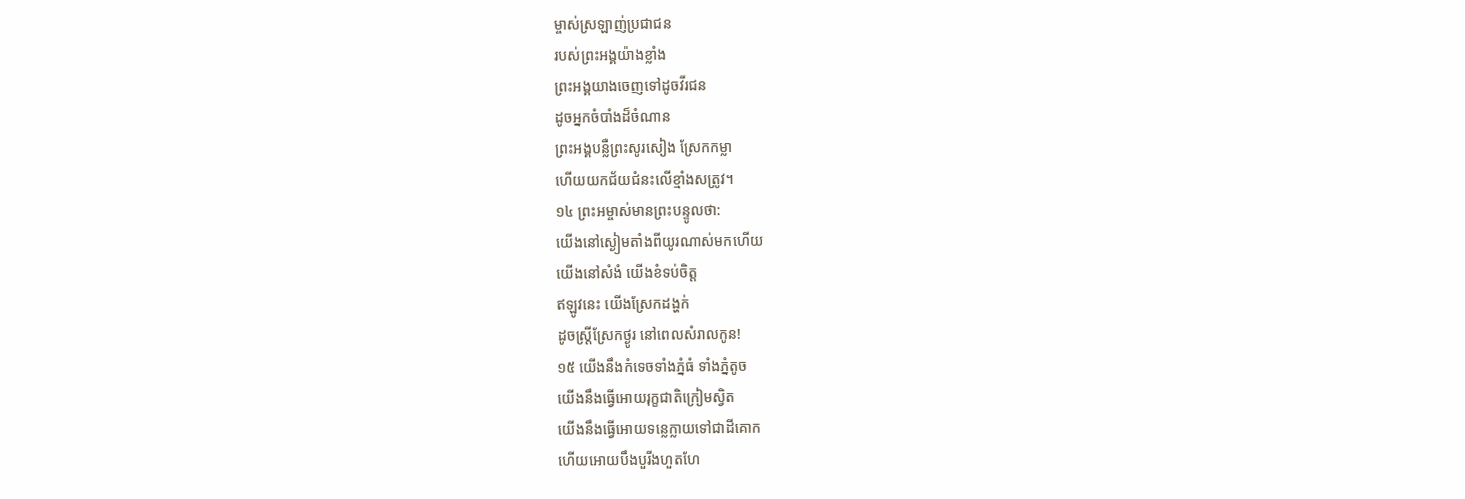ម្ចាស់ស្រឡាញ់ប្រជាជន
របស់ព្រះអង្គយ៉ាងខ្លាំង
ព្រះអង្គយាងចេញទៅដូចវីរជន
ដូចអ្នកចំបាំងដ៏ចំណាន
ព្រះអង្គបន្លឺព្រះសូរសៀង ស្រែកកម្លា
ហើយយកជ័យជំនះលើខ្មាំងសត្រូវ។
១៤ ព្រះអម្ចាស់មានព្រះបន្ទូលថា:
យើងនៅស្ងៀមតាំងពីយូរណាស់មកហើយ
យើងនៅសំងំ យើងខំទប់ចិត្ត
ឥឡូវនេះ យើងស្រែកដង្ហក់
ដូចស្ត្រីស្រែកថ្ងូរ នៅពេលសំរាលកូន!
១៥ យើងនឹងកំទេចទាំងភ្នំធំ ទាំងភ្នំតូច
យើងនឹងធ្វើអោយរុក្ខជាតិក្រៀមស្វិត
យើងនឹងធ្វើអោយទន្លេក្លាយទៅជាដីគោក
ហើយអោយបឹងបួរីងហួតហែ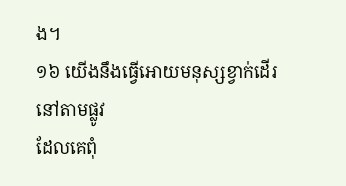ង។
១៦ យើងនឹងធ្វើអោយមនុស្សខ្វាក់ដើរនៅតាមផ្លូវ
ដែលគេពុំ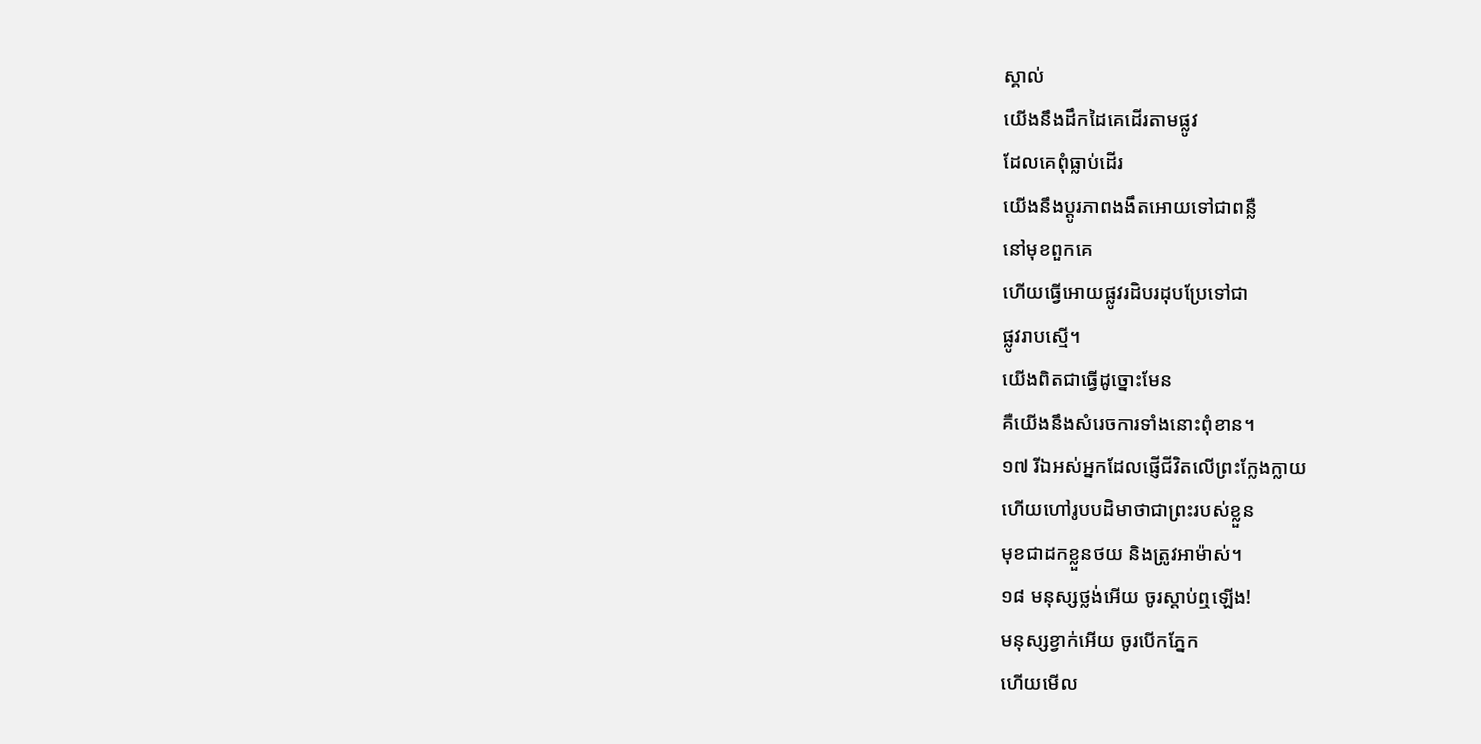ស្គាល់
យើងនឹងដឹកដៃគេដើរតាមផ្លូវ
ដែលគេពុំធ្លាប់ដើរ
យើងនឹងប្ដូរភាពងងឹតអោយទៅជាពន្លឺ
នៅមុខពួកគេ
ហើយធ្វើអោយផ្លូវរដិបរដុបប្រែទៅជា
ផ្លូវរាបស្មើ។
យើងពិតជាធ្វើដូច្នោះមែន
គឺយើងនឹងសំរេចការទាំងនោះពុំខាន។
១៧ រីឯអស់អ្នកដែលផ្ញើជីវិតលើព្រះក្លែងក្លាយ
ហើយហៅរូបបដិមាថាជាព្រះរបស់ខ្លួន
មុខជាដកខ្លួនថយ និងត្រូវអាម៉ាស់។
១៨ មនុស្សថ្លង់អើយ ចូរស្ដាប់ឮឡើង!
មនុស្សខ្វាក់អើយ ចូរបើកភ្នែក
ហើយមើល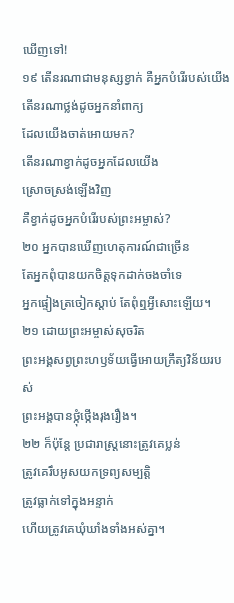ឃើញទៅ!
១៩ តើនរណាជាមនុស្សខ្វាក់ គឺអ្នកបំរើរបស់យើង
តើនរណាថ្លង់ដូចអ្នកនាំពាក្យ
ដែលយើងចាត់អោយមក?
តើនរណាខ្វាក់ដូចអ្នកដែលយើង
ស្រោចស្រង់ឡើងវិញ
គឺខ្វាក់ដូចអ្នកបំរើរបស់ព្រះអម្ចាស់?
២០ អ្នកបានឃើញហេតុការណ៍ជាច្រើន
តែអ្នកពុំបានយកចិត្តទុកដាក់ចងចាំទេ
អ្នកផ្ទៀងត្រចៀកស្ដាប់ តែពុំឮអ្វីសោះឡើយ។
២១ ដោយព្រះអម្ចាស់សុចរិត
ព្រះអង្គសព្វព្រះហឫទ័យធ្វើអោយក្រឹត្យវិន័យរបស់
ព្រះអង្គបានថ្កុំថ្កើងរុងរឿង។
២២ ក៏ប៉ុន្តែ ប្រជារាស្ត្រនោះត្រូវគេប្លន់
ត្រូវគេរឹបអូសយកទ្រព្យសម្បត្តិ
ត្រូវធ្លាក់ទៅក្នុងអន្ទាក់
ហើយត្រូវគេឃុំឃាំងទាំងអស់គ្នា។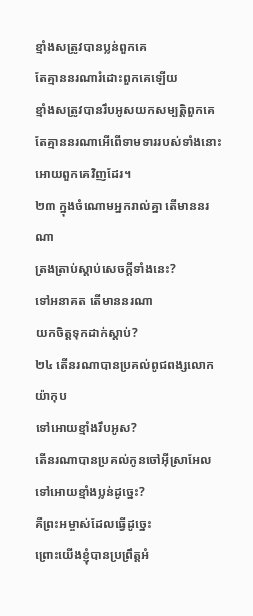ខ្មាំងសត្រូវបានប្លន់ពួកគេ
តែគ្មាននរណារំដោះពួកគេឡើយ
ខ្មាំងសត្រូវបានរឹបអូសយកសម្បត្តិពួកគេ
តែគ្មាននរណាអើពើទាមទាររបស់ទាំងនោះ អោយពួកគេវិញដែរ។
២៣ ក្នុងចំណោមអ្នករាល់គ្នា តើមាននរណា
ត្រងត្រាប់ស្ដាប់សេចក្ដីទាំងនេះ?
ទៅអនាគត តើមាននរណា
យកចិត្តទុកដាក់ស្ដាប់?
២៤ តើនរណាបានប្រគល់ពូជពង្សលោកយ៉ាកុប
ទៅអោយខ្មាំងរឹបអូស?
តើនរណាបានប្រគល់កូនចៅអ៊ីស្រាអែល
ទៅអោយខ្មាំងប្លន់ដូច្នេះ?
គឺព្រះអម្ចាស់ដែលធ្វើដូច្នេះ
ព្រោះយើងខ្ញុំបានប្រព្រឹត្តអំ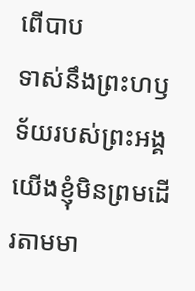ពើបាប
ទាស់នឹងព្រះហឫទ័យរបស់ព្រះអង្គ
យើងខ្ញុំមិនព្រមដើរតាមមា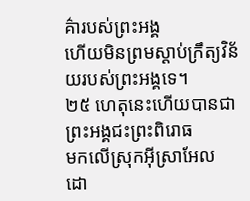គ៌ារបស់ព្រះអង្គ
ហើយមិនព្រមស្ដាប់ក្រឹត្យវិន័យរបស់ព្រះអង្គទេ។
២៥ ហេតុនេះហើយបានជាព្រះអង្គជះព្រះពិរោធ
មកលើស្រុកអ៊ីស្រាអែល
ដោ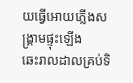យធ្វើអោយភ្លើងសង្គ្រាមផ្ទុះឡើង
ឆេះរាលដាលគ្រប់ទិ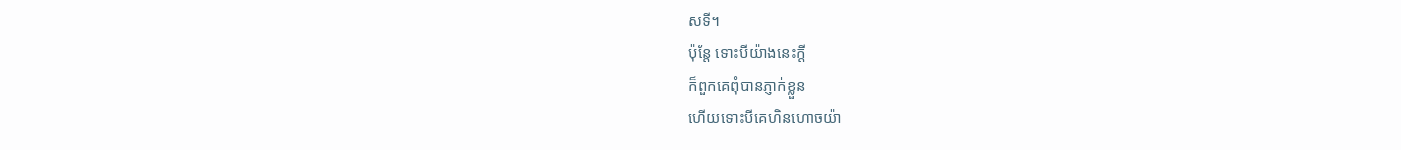សទី។
ប៉ុន្តែ ទោះបីយ៉ាងនេះក្ដី
ក៏ពួកគេពុំបានភ្ញាក់ខ្លួន
ហើយទោះបីគេហិនហោចយ៉ា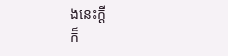ងនេះក្ដី
ក៏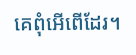គេពុំអើពើដែរ។